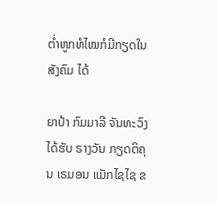ຕ່ຳຫູກທໍໄໝກໍມີກຽດໃນ ສັງຄົມ ໄດ້

ຍາປ້າ ກົມມາລີ ຈັນທະວົງ ໄດ້ຮັບ ຣາງວັນ ກຽດຕິຄຸນ ເຣມອນ ແມັກໄຊໄຊ ຂ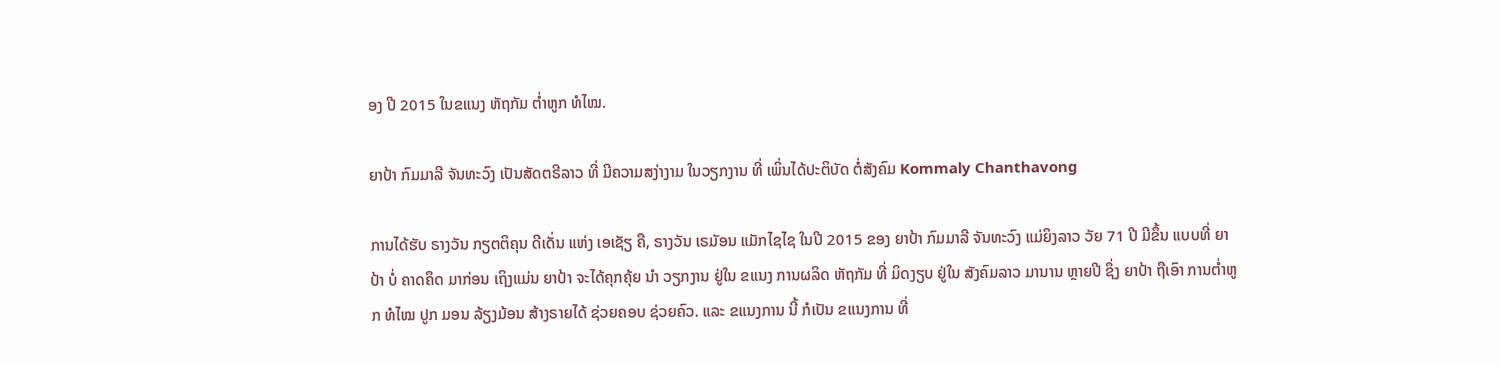ອງ ປີ 2015 ໃນຂແນງ ຫັຖກັມ ຕໍ່າຫູກ ທໍໄໝ.

ຍາປ້າ ກົມມາລີ ຈັນທະວົງ ເປັນສັດຕຣີລາວ ທີ່ ມີຄວາມສງ່າງາມ ໃນວຽກງານ ທີ່ ເພິ່ນໄດ້ປະຕິບັດ ຕໍ່ສັງຄົມ Kommaly Chanthavong

ການໄດ້ຮັບ ຣາງວັນ ກຽຕຕິຄຸນ ດີເດັ່ນ ແຫ່ງ ເອເຊັຽ ຄື, ຣາງວັນ ເຣມັອນ ແມັກໄຊໄຊ ໃນປີ 2015 ຂອງ ຍາປ້າ ກົມມາລີ ຈັນທະວົງ ແມ່ຍິງລາວ ວັຍ 71 ປີ ມີຂຶ້ນ ແບບທີ່ ຍາປ້າ ບໍ່ ຄາດຄຶດ ມາກ່ອນ ເຖິງແມ່ນ ຍາປ້າ ຈະໄດ້ຄຸກຄຸ້ຍ ນຳ ວຽກງານ ຢູ່ໃນ ຂແນງ ການຜລິດ ຫັຖກັມ ທີ່ ມິດງຽບ ຢູ່ໃນ ສັງຄົມລາວ ມານານ ຫຼາຍປີ ຊຶ່ງ ຍາປ້າ ຖືເອົາ ການຕໍ່າຫູກ ທໍໄໝ ປູກ ມອນ ລ້ຽງມ້ອນ ສ້າງຣາຍໄດ້ ຊ່ວຍຄອບ ຊ່ວຍຄົວ. ແລະ ຂແນງການ ນີ້ ກໍເປັນ ຂແນງການ ທີ່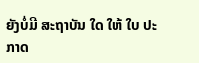ຍັງບໍ່ມີ ສະຖາບັນ ໃດ ໃຫ້ ໃບ ປະກາດ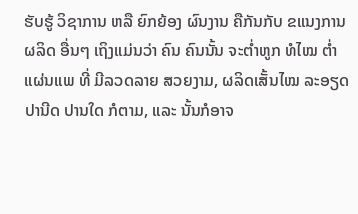ຮັບຮູ້ ວິຊາການ ຫລື ຍົກຍ້ອງ ຜົນງານ ຄືກັນກັບ ຂແນງການ ຜລິດ ອື່ນໆ ເຖິງແມ່ນວ່າ ຄົນ ຄົນນັ້ນ ຈະຕໍ່າຫູກ ທໍໄໝ ຕໍ່າແຜ່ນແພ ທີ່ ມີລວດລາຍ ສວຍງາມ, ຜລິດເສັ້ນໄໝ ລະອຽດ ປານີດ ປານໃດ ກໍຕາມ, ແລະ ນັ້ນກໍອາຈ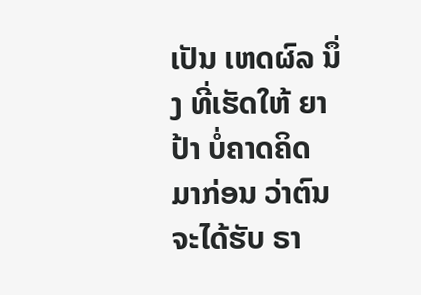ເປັນ ເຫດຜົລ ນຶ່ງ ທີ່ເຮັດໃຫ້ ຍາປ້າ ບໍ່ຄາດຄິດ ມາກ່ອນ ວ່າຕົນ ຈະໄດ້ຮັບ ຣາ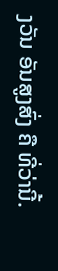ງວັນ ອັນສູງສົ່ງ ຄື ທີ່ວ່ານີ້.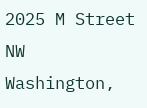2025 M Street NW
Washington,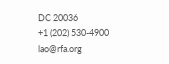DC 20036
+1 (202) 530-4900
lao@rfa.org